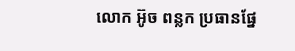លោក អ៊ូច ពន្លក ប្រធានផ្នែ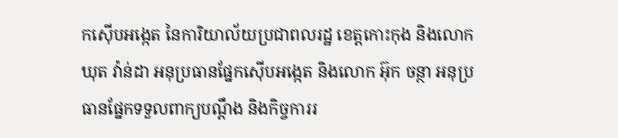កស៊ើបអង្កេត នៃការិយាល័យប្រជាពលរដ្ឋ ខេត្តកោះកុង និងលោក ឃុត វ៉ាន់ដា អនុប្រធានផ្នែកស៊ើបអង្កេត និងលោក អ៊ុក ចន្ថា អនុប្រធានផ្នែកទទួលពាក្យបណ្តឹង និងកិច្ចការរ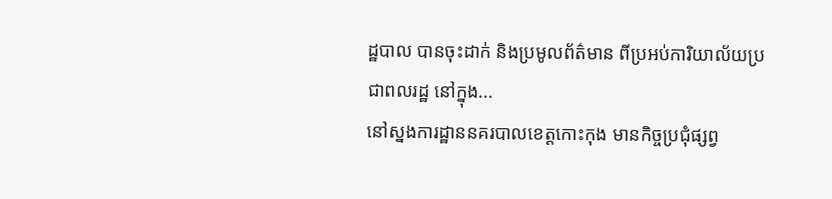ដ្ឋបាល បានចុះដាក់ និងប្រមូលព័ត៌មាន ពីប្រអប់ការិយាល័យប្រជាពលរដ្ឋ នៅក្នុង...
នៅស្នងការដ្ឋាននគរបាលខេត្តកោះកុង មានកិច្ចប្រជុំផ្សព្វ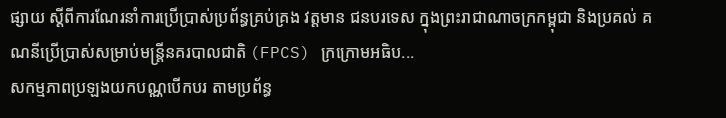ផ្សាយ ស្តីពីការណែរនាំការប្រើប្រាស់ប្រព័ន្ធគ្រប់គ្រង វត្តមាន ជនបរទេស ក្នុងព្រះរាជាណាចក្រកម្ពុជា និងប្រគល់ គណនីប្រេីប្រាស់សម្រាប់មន្ត្រីនគរបាលជាតិ (FPCS) ក្រក្រោមអធិប...
សកម្មភាពប្រឡងយកបណ្ណបើកបរ តាមប្រព័ន្ធ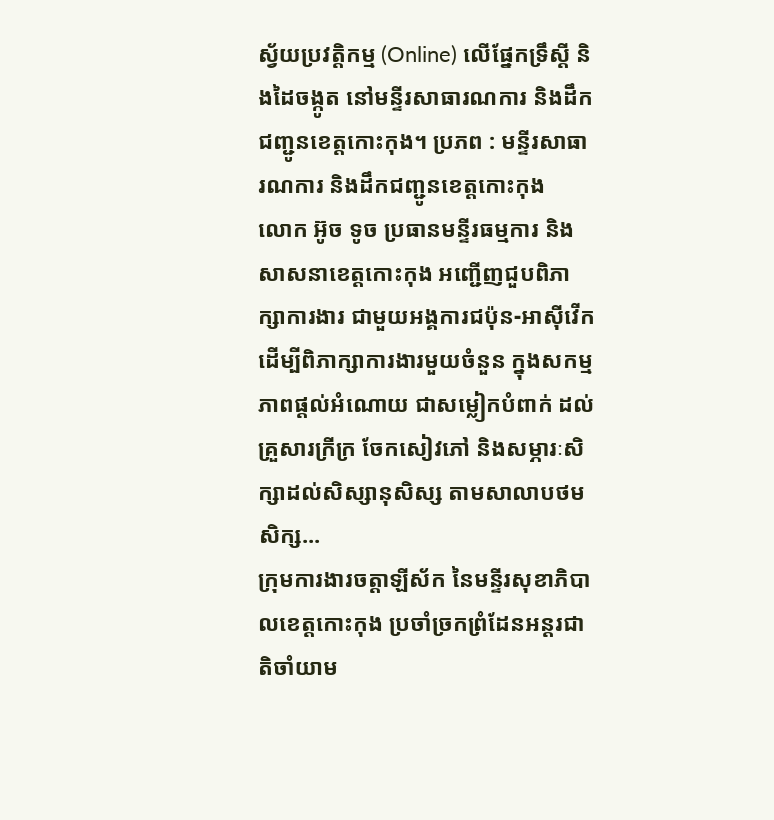ស្វ័យប្រវត្តិកម្ម (Online) លើផ្នែកទ្រឹស្តី និងដៃចង្កូត នៅមន្ទីរសាធារណការ និងដឹកជញ្ជូនខេត្តកោះកុង។ ប្រភព : មន្ទីរសាធារណការ និងដឹកជញ្ជូនខេត្តកោះកុង
លោក អ៊ូច ទូច ប្រធានមន្ទីរធម្មការ និងសាសនាខេត្តកោះកុង អញ្ជើញជួបពិភាក្សាការងារ ជាមួយអង្គការជប៉ុន-អាស៊ីវើក ដើម្បីពិភាក្សាការងារមួយចំនួន ក្នុងសកម្មភាពផ្តល់អំណោយ ជាសម្លៀកបំពាក់ ដល់គ្រួសារក្រីក្រ ចែកសៀវភៅ និងសម្ភារៈសិក្សាដល់សិស្សានុសិស្ស តាមសាលាបថមសិក្ស...
ក្រុមការងារចត្តាឡីស័ក នៃមន្ទីរសុខាភិបាលខេត្តកោះកុង ប្រចាំច្រកព្រំដែនអន្តរជាតិចាំយាម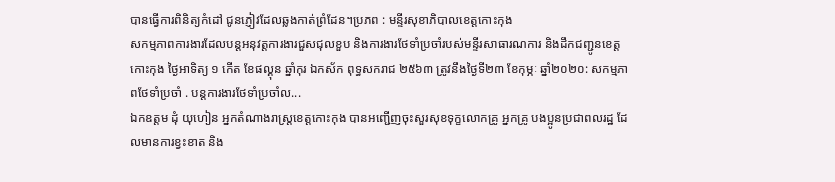បានធ្វើការពិនិត្យកំដៅ ជូនភ្ញៀវដែលឆ្លងកាត់ព្រំដែន។ប្រភព : មន្ទីរសុខាភិបាលខេត្តកោះកុង
សកម្មភាពការងារដែលបន្តអនុវត្តការងារជួសជុលខួប និងការងារថែទាំប្រចាំរបស់មន្ទីរសាធារណការ និងដឹកជញ្ជូនខេត្តកោះកុង ថ្ងៃអាទិត្យ ១ កើត ខែផល្គុន ឆ្នាំកុរ ឯកស័ក ពុទ្ធសករាជ ២៥៦៣ ត្រូវនឹងថ្ងៃទី២៣ ខែកុម្ភៈ ឆ្នាំ២០២០: សកម្មភាពថែទាំប្រចាំ . បន្តការងារថែទាំប្រចាំល...
ឯកឧត្តម ដុំ យុហៀន អ្នកតំណាងរាស្ត្រខេត្តកោះកុង បានអញ្ជើញចុះសួរសុខទុក្ខលោកគ្រូ អ្នកគ្រូ បងប្អូនប្រជាពលរដ្ឋ ដែលមានការខ្វះខាត និង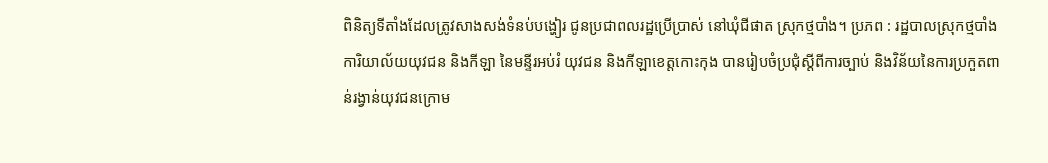ពិនិត្យទីតាំងដែលត្រូវសាងសង់ទំនប់បង្ហៀរ ជូនប្រជាពលរដ្ឋប្រើប្រាស់ នៅឃុំជីផាត ស្រុកថ្មបាំង។ ប្រភព : រដ្ឋបាលស្រុកថ្មបាំង
ការិយាល័យយុវជន និងកីឡា នៃមន្ទីរអប់រំ យុវជន និងកីឡាខេត្តកោះកុង បានរៀបចំប្រជុំស្តីពីការច្បាប់ និងវិន័យនៃការប្រកួតពាន់រង្វាន់យុវជនក្រោម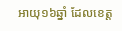អាយុ១៦ឆ្នាំ ដែលខេត្ត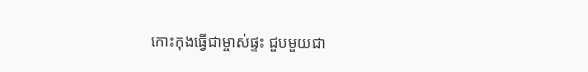កោះកុងធ្វើជាម្ចាស់ផ្ទះ ជួបមួយជា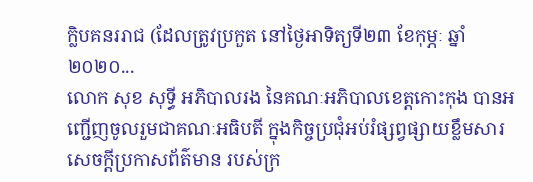ក្លិបគនររាជ (ដែលត្រូវប្រកួត នៅថ្ងៃអាទិត្យទី២៣ ខែកុម្ភៈ ឆ្នាំ២០២០...
លោក សុខ សុទ្ធី អភិបាលរង នៃគណៈអភិបាលខេត្តកោះកុង បានអញ្ជើញចូលរួមជាគណៈអធិបតី ក្នុងកិច្ចប្រជុំអប់រំផ្សព្វផ្សាយខ្លឹមសារ សេចក្តីប្រកាសព័ត៌មាន របស់ក្រ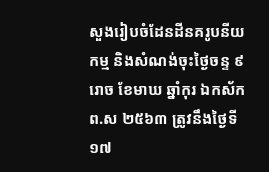សួងរៀបចំដែនដីនគរូបនីយកម្ម និងសំណង់ចុះថ្ងៃចន្ទ ៩រោច ខែមាឃ ឆ្នាំកុរ ឯកស័ក ព.ស ២៥៦៣ ត្រូវនឹងថ្ងៃទី១៧